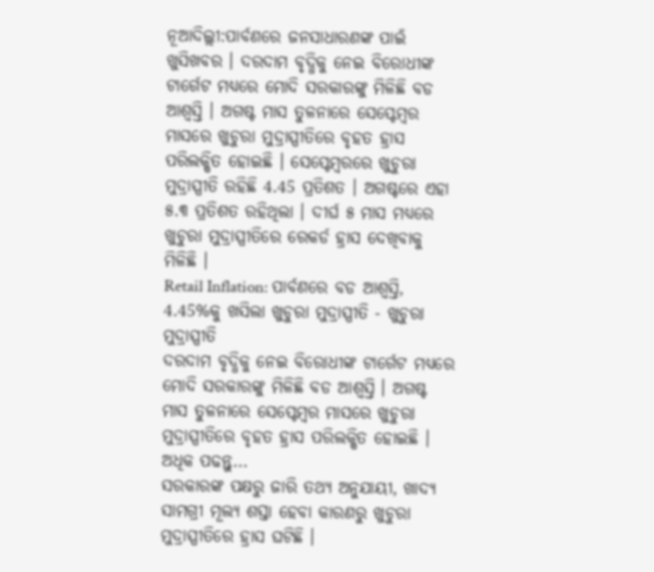ନୂଆଦିଲ୍ଲୀ:ପାର୍ବଣରେ ଜନସାଧାରଣଙ୍କ ପାଇଁ ଖୁସିଖବର । ଦରଦାମ ବୃଦ୍ଧିକୁ ନେଇ ବିରୋଧୀଙ୍କ ଟାର୍ଗେଟ ମଧ୍ୟରେ ମୋଦି ସରକାରଙ୍କୁ ମିଳିଛି ବଡ ଆଶ୍ବସ୍ତି । ଅଗଷ୍ଟ ମାସ ତୁଳନାରେ ସେପ୍ଟେମ୍ବର ମାସରେ ଖୁଚୁରା ମୁଦ୍ରାସ୍ପୀତିରେ ବୃହତ ହ୍ରାସ ପରିଲକ୍ଷିତ ହୋଇଛି । ସେପ୍ଟେମ୍ବରରେ ଖୁଚୁରା ମୁଦ୍ରାସ୍ପୀତି ରହିଛି 4.45 ପ୍ରତିଶତ । ଅଗଷ୍ଟରେ ଏହା ୫.୩ ପ୍ରତିଶତ ରହିଥିଲା । ଦୀର୍ଘ ୫ ମାସ ମଧ୍ୟରେ ଖୁଚୁରା ମୁଦ୍ରାସ୍ପୀତିରେ ରେକର୍ଡ ହ୍ରାସ ଦେଖିବାକୁ ମିଳିଛି ।
Retail Inflation: ପାର୍ବଣରେ ବଡ ଆଶ୍ବସ୍ତି, 4.45%କୁ ଖସିଲା ଖୁଚୁରା ମୁଦ୍ରାସ୍ପୀତି - ଖୁଚୁରା ମୁଦ୍ରାସ୍ପୀତି
ଦରଦାମ ବୃଦ୍ଧିକୁ ନେଇ ବିରୋଧୀଙ୍କ ଟାର୍ଗେଟ ମଧ୍ୟରେ ମୋଦି ସରକାରଙ୍କୁ ମିଳିଛି ବଡ ଆଶ୍ବସ୍ତି । ଅଗଷ୍ଟ ମାସ ତୁଳନାରେ ସେପ୍ଟେମ୍ବର ମାସରେ ଖୁଚୁରା ମୁଦ୍ରାସ୍ପୀତିରେ ବୃହତ ହ୍ରାସ ପରିଲକ୍ଷିତ ହୋଇଛି । ଅଧିକ ପଢନ୍ତୁ...
ସରକାରଙ୍କ ପକ୍ଷରୁ ଜାରି ତଥ୍ୟ ଅନୁଯାୟୀ, ଖାଦ୍ୟ ସାମଗ୍ରୀ ମୂଲ୍ୟ ଶସ୍ତା ହେବା କାରଣରୁ ଖୁଚୁରା ମୁଦ୍ରାସ୍ପୀତିରେ ହ୍ରାସ ଘଟିଛି ।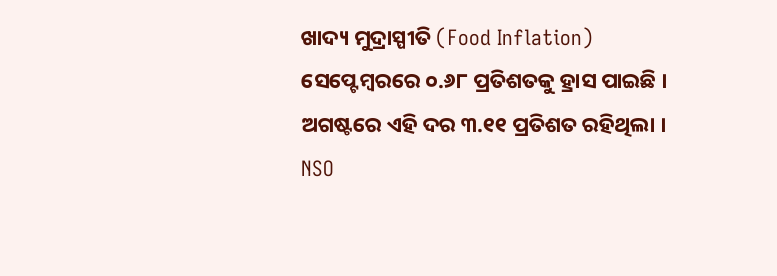ଖାଦ୍ୟ ମୁଦ୍ରାସ୍ପୀତି (Food Inflation) ସେପ୍ଟେମ୍ବରରେ ୦.୬୮ ପ୍ରତିଶତକୁ ହ୍ରାସ ପାଇଛି । ଅଗଷ୍ଟରେ ଏହି ଦର ୩.୧୧ ପ୍ରତିଶତ ରହିଥିଲା । NSO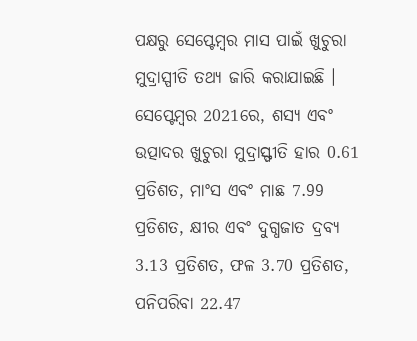ପକ୍ଷରୁ ସେପ୍ଟେମ୍ବର ମାସ ପାଇଁ ଖୁଚୁରା ମୁଦ୍ରାସ୍ପୀତି ତଥ୍ୟ ଜାରି କରାଯାଇଛି ।
ସେପ୍ଟେମ୍ବର 2021ରେ, ଶସ୍ୟ ଏବଂ ଉତ୍ପାଦର ଖୁଚୁରା ମୁଦ୍ରାସ୍ଫୀତି ହାର 0.61 ପ୍ରତିଶତ, ମାଂସ ଏବଂ ମାଛ 7.99 ପ୍ରତିଶତ, କ୍ଷୀର ଏବଂ ଦୁଗ୍ଧଜାତ ଦ୍ରବ୍ୟ 3.13 ପ୍ରତିଶତ, ଫଳ 3.70 ପ୍ରତିଶତ, ପନିପରିବା 22.47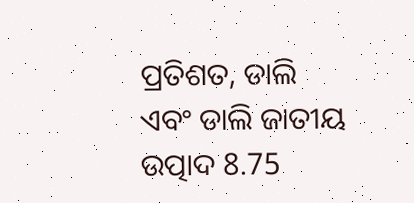ପ୍ରତିଶତ, ଡାଲି ଏବଂ ଡାଲି ଜାତୀୟ ଉତ୍ପାଦ 8.75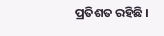ପ୍ରତିଶତ ରହିଛି ।